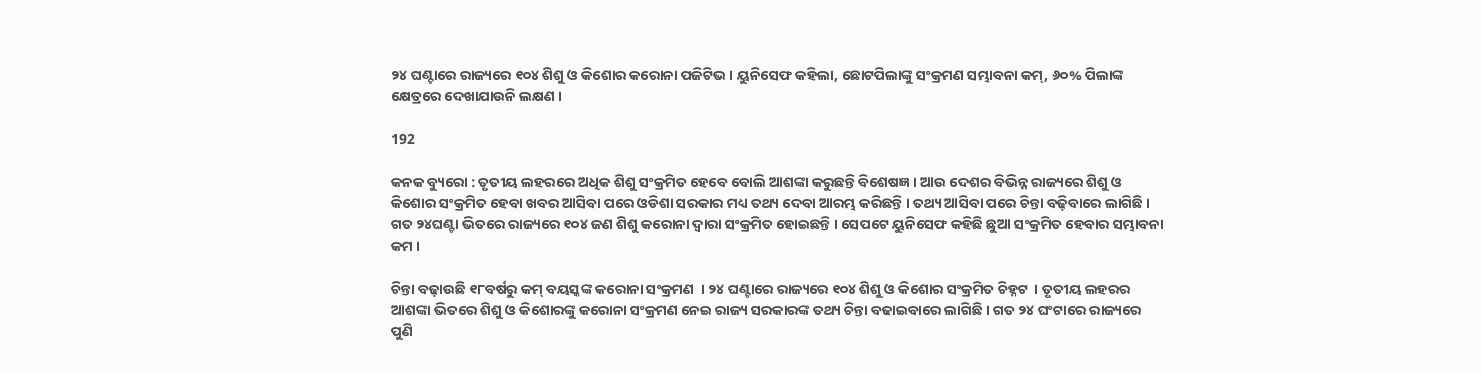୨୪ ଘଣ୍ଟାରେ ରାଜ୍ୟରେ ୧୦୪ ଶିଶୁ ଓ କିଶୋର କରୋନା ପଜିଟିଭ । ୟୁନିସେଫ କହିଲା, ଛୋଟପିଲାଙ୍କୁ ସଂକ୍ରମଣ ସମ୍ଭାବନା କମ୍, ୬୦% ପିଲାଙ୍କ କ୍ଷେତ୍ରରେ ଦେଖାଯାଉନି ଲକ୍ଷଣ ।

192

କନକ ବ୍ୟୁରୋ : ତୃତୀୟ ଲହରରେ ଅଧିକ ଶିଶୁ ସଂକ୍ରମିତ ହେବେ ବୋଲି ଆଶଙ୍କା କରୁଛନ୍ତି ବିଶେଷଜ୍ଞ । ଆଉ ଦେଶର ବିଭିନ୍ନ ରାଜ୍ୟରେ ଶିଶୁ ଓ କିଶୋର ସଂକ୍ରମିତ ହେବା ଖବର ଆସିବା ପରେ ଓଡିଶା ସରକାର ମଧ୍ୟ ତଥ୍ୟ ଦେବା ଆରମ୍ଭ କରିଛନ୍ତି । ତଥ୍ୟ ଆସିବା ପରେ ଚିନ୍ତା ବଢ଼ିବାରେ ଲାଗିଛି । ଗତ ୨୪ଘଣ୍ଟା ଭିତରେ ରାଜ୍ୟରେ ୧୦୪ ଜଣ ଶିଶୁ କରୋନା ଦ୍ୱାରା ସଂକ୍ରମିତ ହୋଇଛନ୍ତି । ସେପଟେ ୟୁନିସେଫ କହିଛି ଛୁଆ ସଂକ୍ରମିତ ହେବାର ସମ୍ଭାବନା କମ ।

ଚିନ୍ତା ବଢ଼ାଉଛି ୧୮ବର୍ଷରୁ କମ୍ ବୟସ୍କଙ୍କ କରୋନା ସଂକ୍ରମଣ  । ୨୪ ଘଣ୍ଟାରେ ରାଜ୍ୟରେ ୧୦୪ ଶିଶୁ ଓ କିଶୋର ସଂକ୍ରମିତ ଚିହ୍ନଟ  । ତୃତୀୟ ଲହରର ଆଶଙ୍କା ଭିତରେ ଶିଶୁ ଓ କିଶୋରଙ୍କୁ କରୋନା ସଂକ୍ରମଣ ନେଇ ରାଜ୍ୟ ସରକାରଙ୍କ ତଥ୍ୟ ଚିନ୍ତା ବଢାଇବାରେ ଲାଗିଛି । ଗତ ୨୪ ଘଂଟାରେ ରାଜ୍ୟରେ ପୁଣି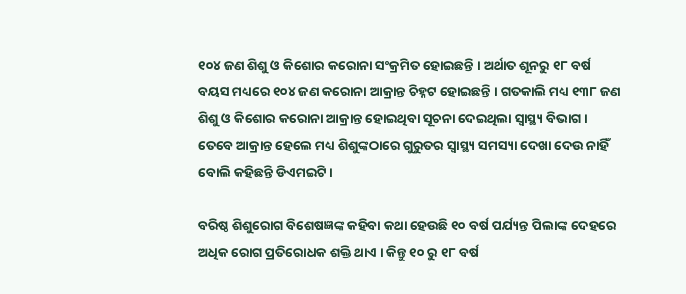୧୦୪ ଜଣ ଶିଶୁ ଓ କିଶୋର କରୋନା ସଂକ୍ରମିତ ହୋଇଛନ୍ତି । ଅର୍ଥାତ ଶୂନରୁ ୧୮ ବର୍ଷ ବୟସ ମଧ୍ୟରେ ୧୦୪ ଜଣ କରୋନା ଆକ୍ରାନ୍ତ ଚିହ୍ନଟ ହୋଇଛନ୍ତି । ଗତକାଲି ମଧ୍ୟ ୧୩୮ ଜଣ ଶିଶୁ ଓ କିଶୋର କରୋନା ଆକ୍ରାନ୍ତ ହୋଇଥିବା ସୂଚନା ଦେଇଥିଲା ସ୍ୱାସ୍ଥ୍ୟ ବିଭାଗ । ତେବେ ଆକ୍ରାନ୍ତ ହେଲେ ମଧ୍ୟ ଶିଶୁଙ୍କଠାରେ ଗୁରୁତର ସ୍ୱାସ୍ଥ୍ୟ ସମସ୍ୟା ଦେଖା ଦେଉ ନାହିଁ ବୋଲି କହିଛନ୍ତି ଡିଏମଇଟି ।

ବରିଷ୍ଠ ଶିଶୁରୋଗ ବିଶେଷଜ୍ଞଙ୍କ କହିବା କଥା ହେଉଛି ୧୦ ବର୍ଷ ପର୍ଯ୍ୟନ୍ତ ପିଲାଙ୍କ ଦେହରେ ଅଧିକ ରୋଗ ପ୍ରତିରୋଧକ ଶକ୍ତି ଥାଏ । କିନ୍ତୁ ୧୦ ରୁ ୧୮ ବର୍ଷ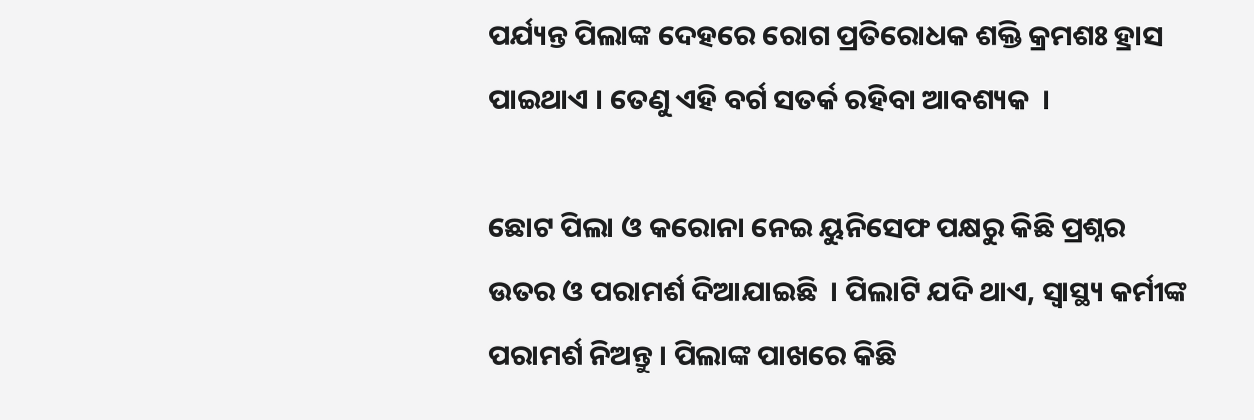ପର୍ଯ୍ୟନ୍ତ ପିଲାଙ୍କ ଦେହରେ ରୋଗ ପ୍ରତିରୋଧକ ଶକ୍ତି କ୍ରମଶଃ ହ୍ରାସ ପାଇଥାଏ । ତେଣୁ ଏହି ବର୍ଗ ସତର୍କ ରହିବା ଆବଶ୍ୟକ  ।

ଛୋଟ ପିଲା ଓ କରୋନା ନେଇ ୟୁନିସେଫ ପକ୍ଷରୁ କିଛି ପ୍ରଶ୍ନର ଉତର ଓ ପରାମର୍ଶ ଦିଆଯାଇଛି  । ପିଲାଟି ଯଦି ଥାଏ, ସ୍ୱାସ୍ଥ୍ୟ କର୍ମୀଙ୍କ ପରାମର୍ଶ ନିଅନ୍ତୁ । ପିଲାଙ୍କ ପାଖରେ କିଛି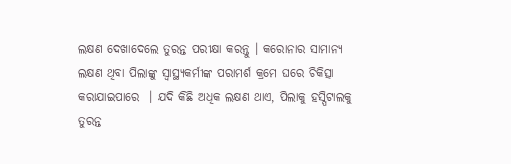ଲକ୍ଷଣ ଦେଖାଦେଲେ ତୁରନ୍ତ ପରୀକ୍ଷା କରନ୍ତୁ । କରୋନାର ସାମାନ୍ୟ ଲକ୍ଷଣ ଥିବା ପିଲାଙ୍କୁ ସ୍ୱାସ୍ଥ୍ୟକର୍ମୀଙ୍କ ପରାମର୍ଶ କ୍ରମେ ଘରେ ଚିକିତ୍ସା କରାଯାଇପାରେ  । ଯଦି କିଛି ଅଧିକ ଲକ୍ଷଣ ଥାଏ, ପିଲାକୁ ହସ୍ପିଟାଲକୁ ତୁରନ୍ତ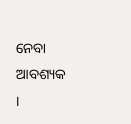ନେବା ଆବଶ୍ୟକ ।